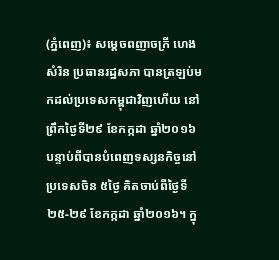(ភ្នំពេញ)៖ សម្តេចពញាចក្រី ហេង សំរិន ប្រធានរដ្ឋសភា បានត្រឡប់មកដល់ប្រទេសកម្ពុជាវិញហើយ នៅព្រឹកថ្ងៃទី២៩ ខែកក្កដា ឆ្នាំ២០១៦ បន្ទាប់ពីបានបំពេញទស្សនកិច្ចនៅប្រទេសចិន ៥ថ្ងៃ គិតចាប់ពីថ្ងៃទី២៥-២៩ ខែកក្កដា ឆ្នាំ២០១៦។ ក្នុ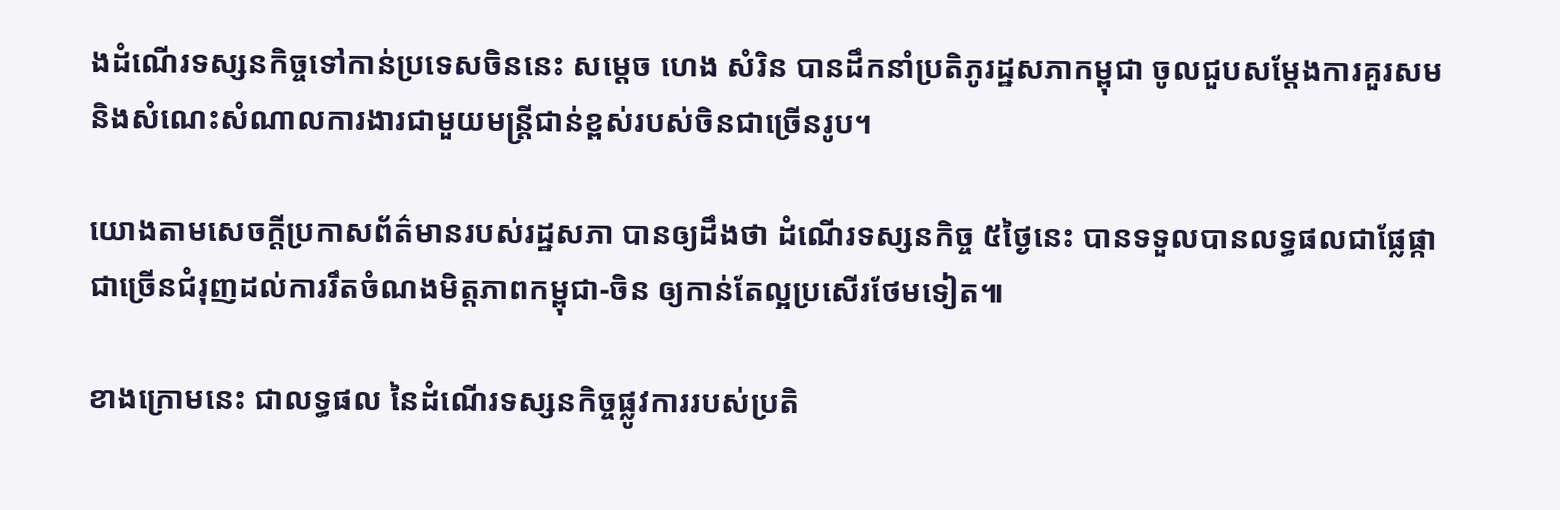ងដំណើរទស្សនកិច្ចទៅកាន់ប្រទេសចិននេះ សម្តេច ហេង សំរិន បានដឹកនាំប្រតិភូរដ្ឋសភាកម្ពុជា ចូលជួបសម្តែងការគួរសម និងសំណេះសំណាលការងារជាមួយមន្រ្តីជាន់ខ្ពស់របស់ចិនជាច្រើនរូប។

យោងតាមសេចក្តីប្រកាសព័ត៌មានរបស់រដ្ឋសភា បានឲ្យដឹងថា ដំណើរទស្សនកិច្ច ៥ថ្ងៃនេះ បានទទួលបានលទ្ធផលជាផ្លែផ្កាជាច្រើនជំរុញដល់ការរឹតចំណងមិត្តភាពកម្ពុជា-ចិន ឲ្យកាន់តែល្អប្រសើរថែមទៀត៕

ខាងក្រោមនេះ ជាលទ្ធផល នៃដំណើរទស្សនកិច្ចផ្លូវការរបស់ប្រតិ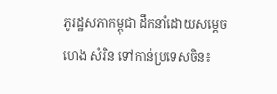ភូរដ្ឋសភាកម្ពុជា ដឹកនាំដោយសម្តេច ហេង សំរិន ទៅកាន់ប្រទេសចិន៖